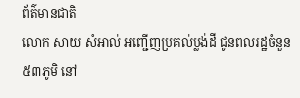ព័ត៌មានជាតិ
លោក សាយ សំអាល់ អញ្ជើញប្រគល់ប្លង់ដី ជូនពលរដ្ឋចំនួន ៥៣ភូមិ នៅ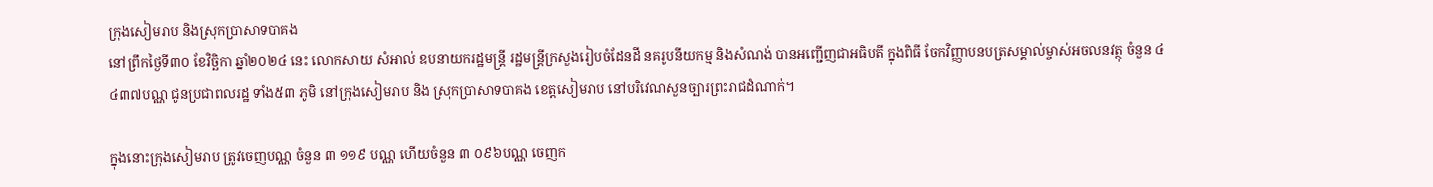ក្រុងសៀមរាប និងស្រុកប្រាសាទបាគង
នៅព្រឹកថ្ងៃទី៣០ ខែវិច្ឆិកា ឆ្នាំ២០២៤ នេះ លោកសាយ សំអាល់ ឧបនាយករដ្ឋមន្ត្រី រដ្ឋមន្ត្រីក្រសួងរៀបចំដែនដី នគរូបនីយកម្ម និងសំណង់ បានអញ្ជើញជាអធិបតី ក្នុងពិធី ចែកវិញ្ញាបនបត្រសម្គាល់ម្ចាស់អចលនវត្ថុ ចំនួន ៤ ៤៣៧បណ្ណ ជូនប្រជាពលរដ្ឋ ទាំង៥៣ ភូមិ នៅក្រុងសៀមរាប និង ស្រុកប្រាសាទបាគង ខេត្តសៀមរាប នៅបរិវេណសួនច្បារព្រះរាជដំណាក់។

ក្នុងនោះក្រុងសៀមរាប ត្រូវចេញបណ្ណ ចំនួន ៣ ១១៩ បណ្ណ ហើយចំនួន ៣ ០៩៦បណ្ណ ចេញក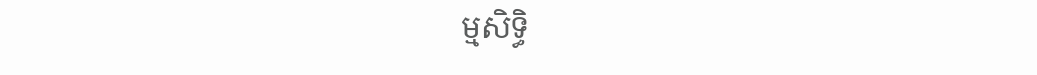ម្មសិទ្ធិ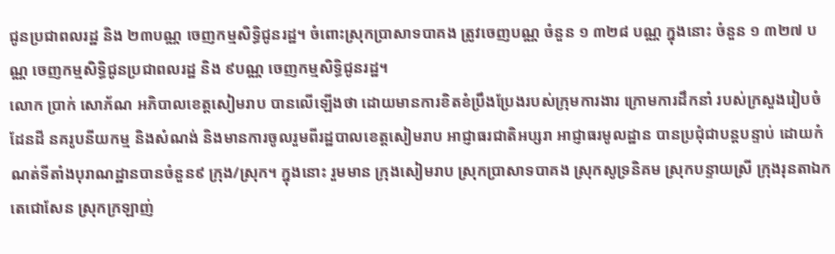ជូនប្រជាពលរដ្ឋ និង ២៣បណ្ណ ចេញកម្មសិទ្ធិជូនរដ្ឋ។ ចំពោះស្រុកប្រាសាទបាគង ត្រូវចេញបណ្ណ ចំនួន ១ ៣២៨ បណ្ណ ក្នុងនោះ ចំនួន ១ ៣២៧ បណ្ណ ចេញកម្មសិទ្ធិជូនប្រជាពលរដ្ឋ និង ៩បណ្ណ ចេញកម្មសិទ្ធិជូនរដ្ឋ។
លោក ប្រាក់ សោភ័ណ អភិបាលខេត្តសៀមរាប បានលើឡើងថា ដោយមានការខិតខំប្រឹងប្រែងរបស់ក្រុមការងារ ក្រោមការដឹកនាំ របស់ក្រសួងរៀបចំដែនដី នគរូបនីយកម្ម និងសំណង់ និងមានការចូលរួមពីរដ្ឋបាលខេត្តសៀមរាប អាជ្ញាធរជាតិអប្សរា អាជ្ញាធរមូលដ្ឋាន បានប្រជុំជាបន្តបន្ទាប់ ដោយកំណត់ទីតាំងបុរាណដ្ឋានបានចំនួន៩ ក្រុង/ស្រុក។ ក្នុងនោះ រួមមាន ក្រុងសៀមរាប ស្រុកប្រាសាទបាគង ស្រុកសូទ្រនិគម ស្រុកបន្ទាយស្រី ក្រុងរុនតាឯកតេជោសែន ស្រុកក្រឡាញ់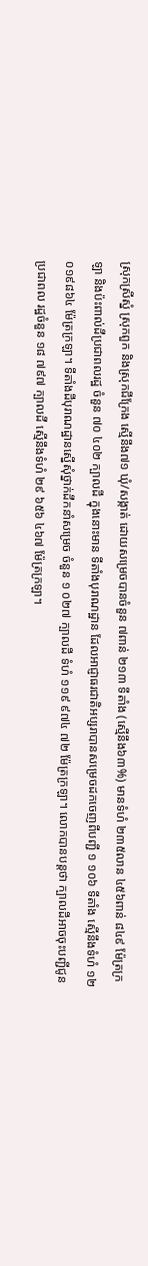ស្រុកស្រីស្នំ ស្រុកពួក និងស្រុកជីក្រែង ស្មើនឹង៧១ ឃុំ/សង្កាត់ ដោយសម្រេចបានចំនួន ៧ពាន់ ២១៣ ទីតាំង (ស្មើនឹង៦៣%) មានទំហំ ២៣៥លាន ៤៥៦ពាន់ ៨៤៩ ម៉ែត្រក្រឡា និងប៉ះពាល់ដីប្រជាពលរដ្ឋ ចំនួន ៧០ ៤០២ ក្បាលដី ក្នុងនោះមាន ទីតាំងបុរាណដ្ឋាន ដែលអាជ្ញាធរជាតិអប្សរាបានសម្រេចដកចេញពីបញ្ជី ១ ១០៦ ទីតាំង ស្មើនឹងទំហំ ១២ ០១៩៨៦៤ ម៉ែត្រក្រឡា។ ទីតាំងដីបុរាណដ្ឋានស្នើសុំថ្នាក់ដឹកនាំសម្រេច ចំនួន ១ ០២៧ ក្បាលដី ទំហំ ១១៩ ៩៧៤ ៧២ ម៉ែត្រក្រឡា។ លោកបានបន្តថា ក្បាលដីអាចចុះបញ្ជីជូនប្រជាពល រដ្ឋចំនួន ១៨ ៧៩៧ ក្បាលដី ស្មើនឹងទំហំ ២៩ ៦៥៦ ៤៦៧ ម៉ែត្រក្រឡា។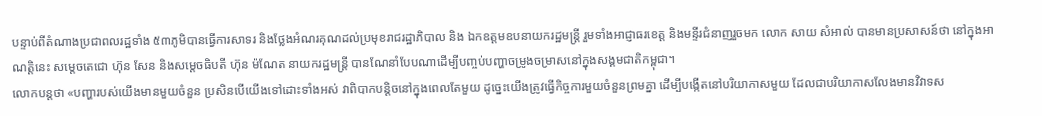បន្ទាប់ពីតំណាងប្រជាពលរដ្ឋទាំង ៥៣ភូមិបានធ្វើការសាទរ និងថ្លែងអំណរគុណដល់ប្រមុខរាជរដ្ឋាភិបាល និង ឯកឧត្តមឧបនាយករដ្ឋមន្ត្រី រួមទាំងអាជ្ញាធរខេត្ត និងមន្ទីរជំនាញរួចមក លោក សាយ សំអាល់ បានមានប្រសាសន៍ថា នៅក្នុងអាណត្តិនេះ សម្តេចតេជោ ហ៊ុន សែន និងសម្តេចធិបតី ហ៊ុន ម៉ណែត នាយករដ្ឋមន្រ្តី បានណែនាំបែបណាដើម្បីបញ្ចប់បញ្ហាចម្រូងចម្រាសនៅក្នុងសង្គមជាតិកម្ពុជា។
លោកបន្តថា «បញ្ហារបស់យើងមានមួយចំនួន ប្រសិនបើយើងទៅដោះទាំងអស់ វាពិបាកបន្តិចនៅក្នុងពេលតែមួយ ដូច្នេះយើងត្រូវធ្វើកិច្ចការមួយចំនួនព្រមគ្នា ដើម្បីបង្កើតនៅបរិយាកាសមួយ ដែលជាបរិយាកាសលែងមានវិវាទស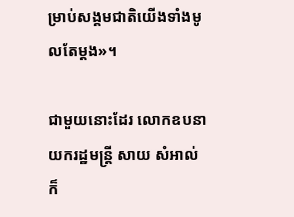ម្រាប់សង្គមជាតិយើងទាំងមូលតែម្តង»។

ជាមួយនោះដែរ លោកឧបនាយករដ្ឋមន្ត្រី សាយ សំអាល់ ក៏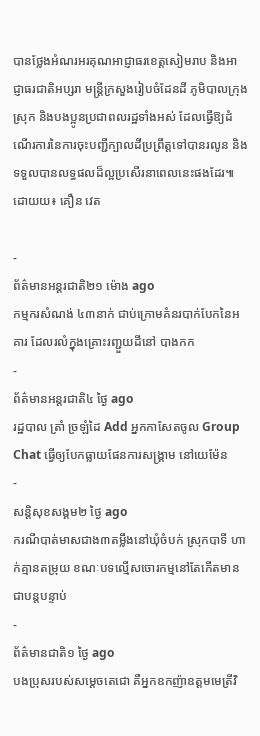បានថ្លែងអំណរអរគុណអាជ្ញាធរខេត្តសៀមរាប និងអាជ្ញាធរជាតិអប្សរា មន្រ្តីក្រសួងរៀបចំដែនដី ភូមិបាលក្រុង ស្រុក និងបងប្អូនប្រជាពលរដ្ឋទាំងអស់ ដែលធ្វើឱ្យដំណើរការនៃការចុះបញ្ជីក្បាលដីប្រព្រឹត្តទៅបានរលូន និងទទួលបានលទ្ធផលដ៏ល្អប្រសើរនាពេលនេះផងដែរ៕
ដោយយ៖ គឿន វេត

-
ព័ត៌មានអន្ដរជាតិ២១ ម៉ោង ago
កម្មករសំណង់ ៤៣នាក់ ជាប់ក្រោមគំនរបាក់បែកនៃអគារ ដែលរលំក្នុងគ្រោះរញ្ជួយដីនៅ បាងកក
-
ព័ត៌មានអន្ដរជាតិ៤ ថ្ងៃ ago
រដ្ឋបាល ត្រាំ ច្រឡំដៃ Add អ្នកកាសែតចូល Group Chat ធ្វើឲ្យបែកធ្លាយផែនការសង្គ្រាម នៅយេម៉ែន
-
សន្តិសុខសង្គម២ ថ្ងៃ ago
ករណីបាត់មាសជាង៣តម្លឹងនៅឃុំចំបក់ ស្រុកបាទី ហាក់គ្មានតម្រុយ ខណៈបទល្មើសចោរកម្មនៅតែកើតមានជាបន្តបន្ទាប់
-
ព័ត៌មានជាតិ១ ថ្ងៃ ago
បងប្រុសរបស់សម្ដេចតេជោ គឺអ្នកឧកញ៉ាឧត្តមមេត្រីវិ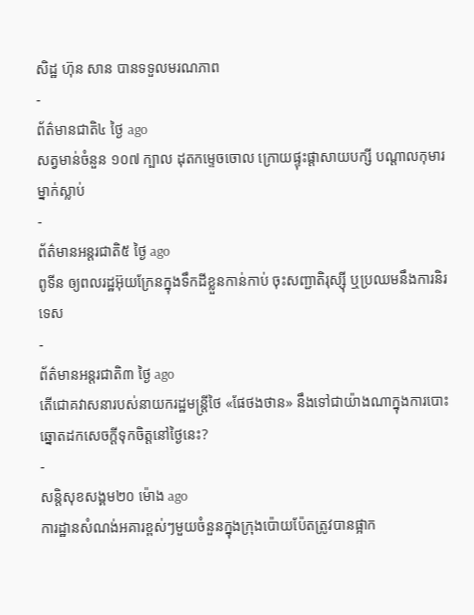សិដ្ឋ ហ៊ុន សាន បានទទួលមរណភាព
-
ព័ត៌មានជាតិ៤ ថ្ងៃ ago
សត្វមាន់ចំនួន ១០៧ ក្បាល ដុតកម្ទេចចោល ក្រោយផ្ទុះផ្ដាសាយបក្សី បណ្តាលកុមារម្នាក់ស្លាប់
-
ព័ត៌មានអន្ដរជាតិ៥ ថ្ងៃ ago
ពូទីន ឲ្យពលរដ្ឋអ៊ុយក្រែនក្នុងទឹកដីខ្លួនកាន់កាប់ ចុះសញ្ជាតិរុស្ស៊ី ឬប្រឈមនឹងការនិរទេស
-
ព័ត៌មានអន្ដរជាតិ៣ ថ្ងៃ ago
តើជោគវាសនារបស់នាយករដ្ឋមន្ត្រីថៃ «ផែថងថាន» នឹងទៅជាយ៉ាងណាក្នុងការបោះឆ្នោតដកសេចក្តីទុកចិត្តនៅថ្ងៃនេះ?
-
សន្តិសុខសង្គម២០ ម៉ោង ago
ការដ្ឋានសំណង់អគារខ្ពស់ៗមួយចំនួនក្នុងក្រុងប៉ោយប៉ែតត្រូវបានផ្អាក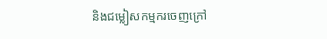និងជម្លៀសកម្មករចេញក្រៅ